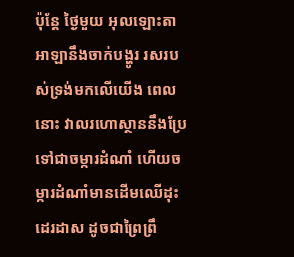ប៉ុន្តែ ថ្ងៃមួយ អុលឡោះតាអាឡានឹងចាក់បង្ហូរ រសរបស់ទ្រង់មកលើយើង ពេលនោះ វាលរហោស្ថាននឹងប្រែទៅជាចម្ការដំណាំ ហើយចម្ការដំណាំមានដើមឈើដុះដេរដាស ដូចជាព្រៃព្រឹ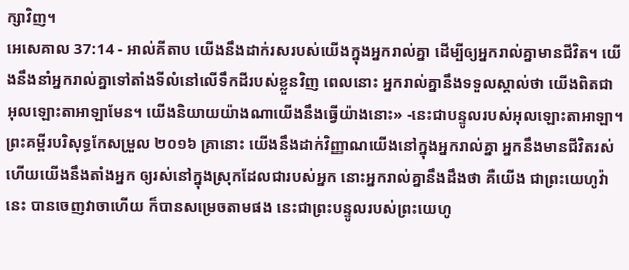ក្សាវិញ។
អេសេគាល 37:14 - អាល់គីតាប យើងនឹងដាក់រសរបស់យើងក្នុងអ្នករាល់គ្នា ដើម្បីឲ្យអ្នករាល់គ្នាមានជីវិត។ យើងនឹងនាំអ្នករាល់គ្នាទៅតាំងទីលំនៅលើទឹកដីរបស់ខ្លួនវិញ ពេលនោះ អ្នករាល់គ្នានឹងទទួលស្គាល់ថា យើងពិតជាអុលឡោះតាអាឡាមែន។ យើងនិយាយយ៉ាងណាយើងនឹងធ្វើយ៉ាងនោះ» -នេះជាបន្ទូលរបស់អុលឡោះតាអាឡា។ ព្រះគម្ពីរបរិសុទ្ធកែសម្រួល ២០១៦ គ្រានោះ យើងនឹងដាក់វិញ្ញាណយើងនៅក្នុងអ្នករាល់គ្នា អ្នកនឹងមានជីវិតរស់ ហើយយើងនឹងតាំងអ្នក ឲ្យរស់នៅក្នុងស្រុកដែលជារបស់អ្នក នោះអ្នករាល់គ្នានឹងដឹងថា គឺយើង ជាព្រះយេហូវ៉ានេះ បានចេញវាចាហើយ ក៏បានសម្រេចតាមផង នេះជាព្រះបន្ទូលរបស់ព្រះយេហូ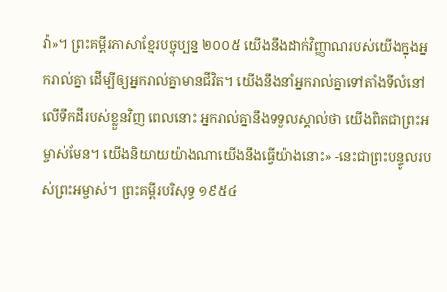វ៉ា»។ ព្រះគម្ពីរភាសាខ្មែរបច្ចុប្បន្ន ២០០៥ យើងនឹងដាក់វិញ្ញាណរបស់យើងក្នុងអ្នករាល់គ្នា ដើម្បីឲ្យអ្នករាល់គ្នាមានជីវិត។ យើងនឹងនាំអ្នករាល់គ្នាទៅតាំងទីលំនៅលើទឹកដីរបស់ខ្លួនវិញ ពេលនោះ អ្នករាល់គ្នានឹងទទួលស្គាល់ថា យើងពិតជាព្រះអម្ចាស់មែន។ យើងនិយាយយ៉ាងណាយើងនឹងធ្វើយ៉ាងនោះ» -នេះជាព្រះបន្ទូលរបស់ព្រះអម្ចាស់។ ព្រះគម្ពីរបរិសុទ្ធ ១៩៥៤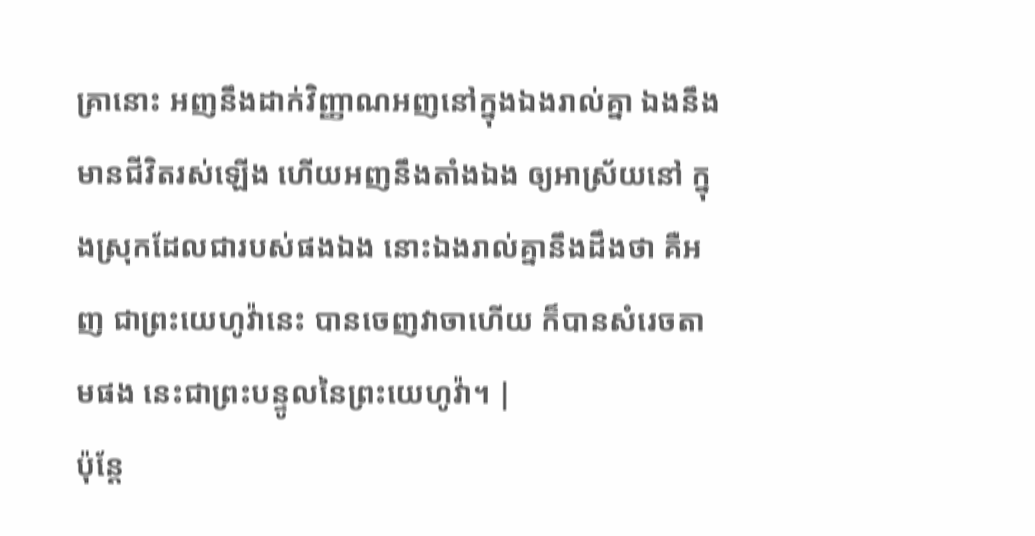គ្រានោះ អញនឹងដាក់វិញ្ញាណអញនៅក្នុងឯងរាល់គ្នា ឯងនឹងមានជីវិតរស់ឡើង ហើយអញនឹងតាំងឯង ឲ្យអាស្រ័យនៅ ក្នុងស្រុកដែលជារបស់ផងឯង នោះឯងរាល់គ្នានឹងដឹងថា គឺអញ ជាព្រះយេហូវ៉ានេះ បានចេញវាចាហើយ ក៏បានសំរេចតាមផង នេះជាព្រះបន្ទូលនៃព្រះយេហូវ៉ា។ |
ប៉ុន្តែ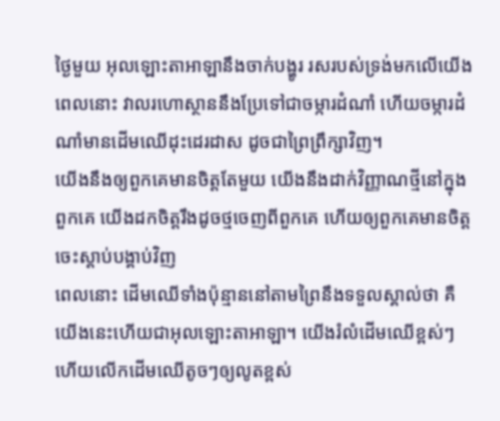ថ្ងៃមួយ អុលឡោះតាអាឡានឹងចាក់បង្ហូរ រសរបស់ទ្រង់មកលើយើង ពេលនោះ វាលរហោស្ថាននឹងប្រែទៅជាចម្ការដំណាំ ហើយចម្ការដំណាំមានដើមឈើដុះដេរដាស ដូចជាព្រៃព្រឹក្សាវិញ។
យើងនឹងឲ្យពួកគេមានចិត្តតែមួយ យើងនឹងដាក់វិញ្ញាណថ្មីនៅក្នុងពួកគេ យើងដកចិត្តរឹងដូចថ្មចេញពីពួកគេ ហើយឲ្យពួកគេមានចិត្តចេះស្ដាប់បង្គាប់វិញ
ពេលនោះ ដើមឈើទាំងប៉ុន្មាននៅតាមព្រៃនឹងទទួលស្គាល់ថា គឺយើងនេះហើយជាអុលឡោះតាអាឡា។ យើងរំលំដើមឈើខ្ពស់ៗ ហើយលើកដើមឈើតូចៗឲ្យលូតខ្ពស់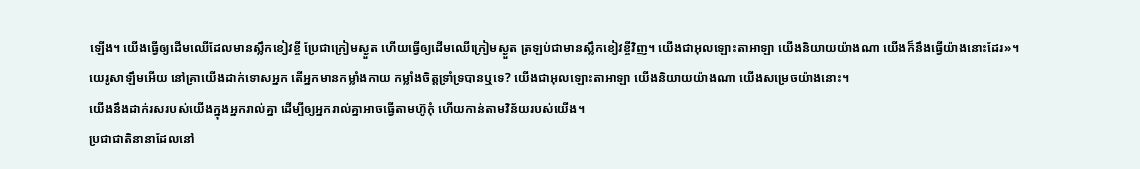ឡើង។ យើងធ្វើឲ្យដើមឈើដែលមានស្លឹកខៀវខ្ចី ប្រែជាក្រៀមស្ងួត ហើយធ្វើឲ្យដើមឈើក្រៀមស្ងួត ត្រឡប់ជាមានស្លឹកខៀវខ្ចីវិញ។ យើងជាអុលឡោះតាអាឡា យើងនិយាយយ៉ាងណា យើងក៏នឹងធ្វើយ៉ាងនោះដែរ»។
យេរូសាឡឹមអើយ នៅគ្រាយើងដាក់ទោសអ្នក តើអ្នកមានកម្លាំងកាយ កម្លាំងចិត្តទ្រាំទ្របានឬទេ? យើងជាអុលឡោះតាអាឡា យើងនិយាយយ៉ាងណា យើងសម្រេចយ៉ាងនោះ។
យើងនឹងដាក់រសរបស់យើងក្នុងអ្នករាល់គ្នា ដើម្បីឲ្យអ្នករាល់គ្នាអាចធ្វើតាមហ៊ូកុំ ហើយកាន់តាមវិន័យរបស់យើង។
ប្រជាជាតិនានាដែលនៅ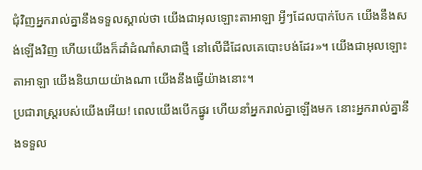ជុំវិញអ្នករាល់គ្នានឹងទទួលស្គាល់ថា យើងជាអុលឡោះតាអាឡា អ្វីៗដែលបាក់បែក យើងនឹងសង់ឡើងវិញ ហើយយើងក៏ដាំដំណាំសាជាថ្មី នៅលើដីដែលគេបោះបង់ដែរ»។ យើងជាអុលឡោះតាអាឡា យើងនិយាយយ៉ាងណា យើងនឹងធ្វើយ៉ាងនោះ។
ប្រជារាស្ត្ររបស់យើងអើយ! ពេលយើងបើកផ្នូរ ហើយនាំអ្នករាល់គ្នាឡើងមក នោះអ្នករាល់គ្នានឹងទទួល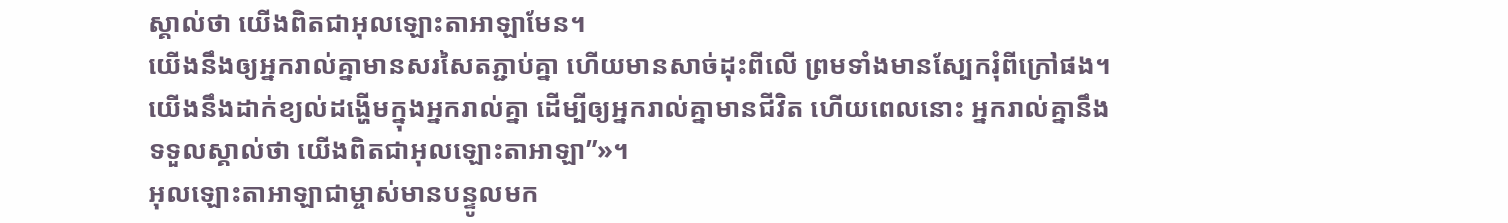ស្គាល់ថា យើងពិតជាអុលឡោះតាអាឡាមែន។
យើងនឹងឲ្យអ្នករាល់គ្នាមានសរសៃតភ្ជាប់គ្នា ហើយមានសាច់ដុះពីលើ ព្រមទាំងមានស្បែករុំពីក្រៅផង។ យើងនឹងដាក់ខ្យល់ដង្ហើមក្នុងអ្នករាល់គ្នា ដើម្បីឲ្យអ្នករាល់គ្នាមានជីវិត ហើយពេលនោះ អ្នករាល់គ្នានឹងទទួលស្គាល់ថា យើងពិតជាអុលឡោះតាអាឡា”»។
អុលឡោះតាអាឡាជាម្ចាស់មានបន្ទូលមក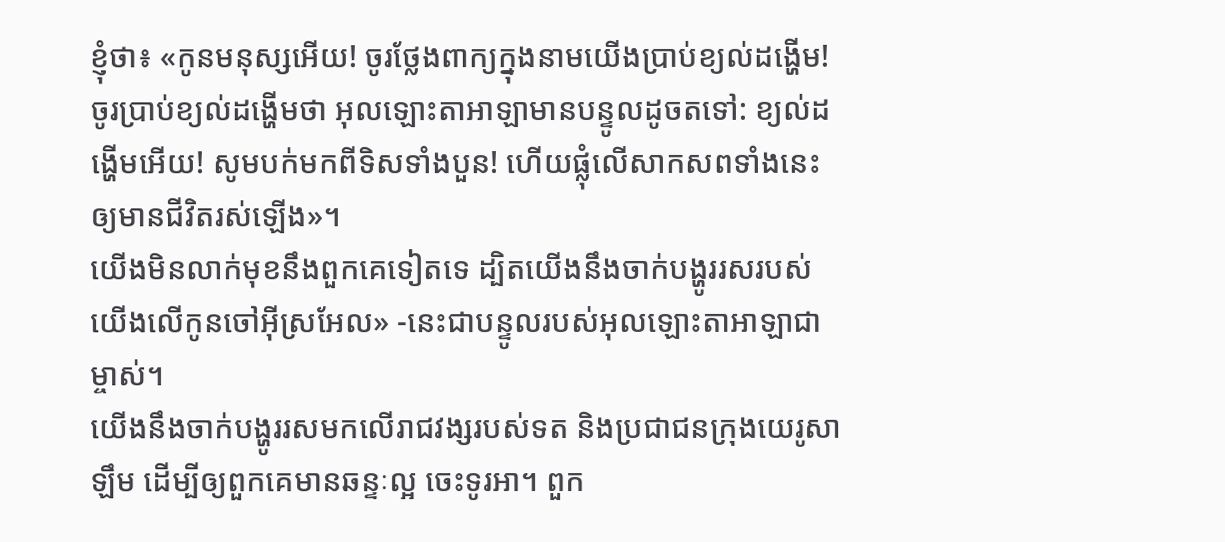ខ្ញុំថា៖ «កូនមនុស្សអើយ! ចូរថ្លែងពាក្យក្នុងនាមយើងប្រាប់ខ្យល់ដង្ហើម! ចូរប្រាប់ខ្យល់ដង្ហើមថា អុលឡោះតាអាឡាមានបន្ទូលដូចតទៅ: ខ្យល់ដង្ហើមអើយ! សូមបក់មកពីទិសទាំងបួន! ហើយផ្លុំលើសាកសពទាំងនេះឲ្យមានជីវិតរស់ឡើង»។
យើងមិនលាក់មុខនឹងពួកគេទៀតទេ ដ្បិតយើងនឹងចាក់បង្ហូររសរបស់យើងលើកូនចៅអ៊ីស្រអែល» -នេះជាបន្ទូលរបស់អុលឡោះតាអាឡាជាម្ចាស់។
យើងនឹងចាក់បង្ហូររសមកលើរាជវង្សរបស់ទត និងប្រជាជនក្រុងយេរូសាឡឹម ដើម្បីឲ្យពួកគេមានឆន្ទៈល្អ ចេះទូរអា។ ពួក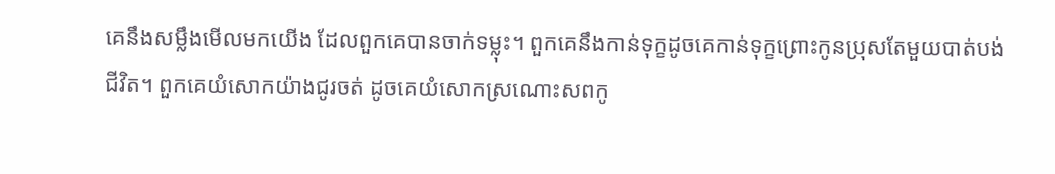គេនឹងសម្លឹងមើលមកយើង ដែលពួកគេបានចាក់ទម្លុះ។ ពួកគេនឹងកាន់ទុក្ខដូចគេកាន់ទុក្ខព្រោះកូនប្រុសតែមួយបាត់បង់ជីវិត។ ពួកគេយំសោកយ៉ាងជូរចត់ ដូចគេយំសោកស្រណោះសពកូ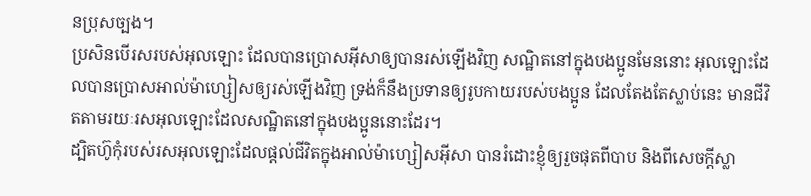នប្រុសច្បង។
ប្រសិនបើរសរបស់អុលឡោះ ដែលបានប្រោសអ៊ីសាឲ្យបានរស់ឡើងវិញ សណ្ឋិតនៅក្នុងបងប្អូនមែននោះ អុលឡោះដែលបានប្រោសអាល់ម៉ាហ្សៀសឲ្យរស់ឡើងវិញ ទ្រង់ក៏នឹងប្រទានឲ្យរូបកាយរបស់បងប្អូន ដែលតែងតែស្លាប់នេះ មានជីវិតតាមរយៈរសអុលឡោះដែលសណ្ឋិតនៅក្នុងបងប្អូននោះដែរ។
ដ្បិតហ៊ូកុំរបស់រសអុលឡោះដែលផ្ដល់ជីវិតក្នុងអាល់ម៉ាហ្សៀសអ៊ីសា បានរំដោះខ្ញុំឲ្យរួចផុតពីបាប និងពីសេចក្ដីស្លា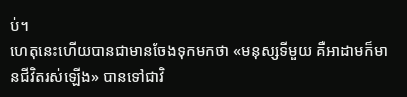ប់។
ហេតុនេះហើយបានជាមានចែងទុកមកថា «មនុស្សទីមួយ គឺអាដាមក៏មានជីវិតរស់ឡើង» បានទៅជាវិ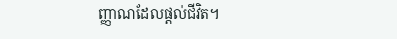ញ្ញាណដែលផ្ដល់ជីវិត។